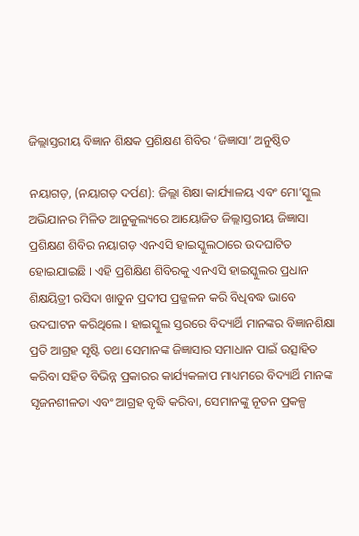ଜିଲ୍ଲାସ୍ତରୀୟ ବିଜ୍ଞାନ ଶିକ୍ଷକ ପ୍ରଶିକ୍ଷଣ ଶିବିର ‘ଜିଜ୍ଞାସା’ ଅନୁଷ୍ଠିତ

ନୟାଗଡ଼, (ନୟାଗଡ଼ ଦର୍ପଣ): ଜିଲ୍ଲା ଶିକ୍ଷା କାର୍ଯ୍ୟାଳୟ ଏବଂ ମୋ’ସ୍କୁଲ ଅଭିଯାନର ମିଳିତ ଆନୁକୁଲ୍ୟରେ ଆୟୋଜିତ ଜିଲ୍ଲାସ୍ତରୀୟ ଜିଜ୍ଞାସା ପ୍ରଶିକ୍ଷଣ ଶିବିର ନୟାଗଡ଼ ଏନଏସି ହାଇସ୍କୁଲଠାରେ ଉଦଘାଟିତ ହୋଇଯାଇଛି । ଏହି ପ୍ରଶିକ୍ଷିଣ ଶିବିରକୁ ଏନଏସି ହାଇସ୍କୁଲର ପ୍ରଧାନ ଶିକ୍ଷୟିତ୍ରୀ ରସିଦା ଖାତୁନ ପ୍ରଦୀପ ପ୍ରଜ୍ଜଳନ କରି ବିଧିବଦ୍ଧ ଭାବେ ଉଦଘାଟନ କରିଥିଲେ । ହାଇସ୍କୁଲ ସ୍ତରରେ ବିଦ୍ୟାର୍ଥି ମାନଙ୍କର ବିଜ୍ଞାନଶିକ୍ଷା ପ୍ରତି ଆଗ୍ରହ ସୃଷ୍ଟି ତଥା ସେମାନଙ୍କ ଜିଜ୍ଞାସାର ସମାଧାନ ପାଇଁ ଉତ୍ସାହିତ କରିବା ସହିତ ବିଭିନ୍ନ ପ୍ରକାରର କାର୍ଯ୍ୟକଳାପ ମାଧ୍ୟମରେ ବିଦ୍ୟାର୍ଥି ମାନଙ୍କ ସୃଜନଶୀଳତା ଏବଂ ଆଗ୍ରହ ବୃଦ୍ଧି କରିବା, ସେମାନଙ୍କୁ ନୂତନ ପ୍ରକଳ୍ପ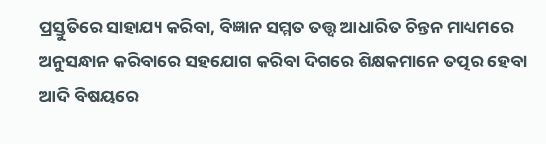ପ୍ରସ୍ତୁତିରେ ସାହାଯ୍ୟ କରିବା, ବିଜ୍ଞାନ ସମ୍ମତ ତତ୍ତ୍ୱ ଆଧାରିତ ଚିନ୍ତନ ମାଧ୍ୟମରେ ଅନୁସନ୍ଧାନ କରିବାରେ ସହଯୋଗ କରିବା ଦିଗରେ ଶିକ୍ଷକମାନେ ତତ୍ପର ହେବା ଆଦି ବିଷୟରେ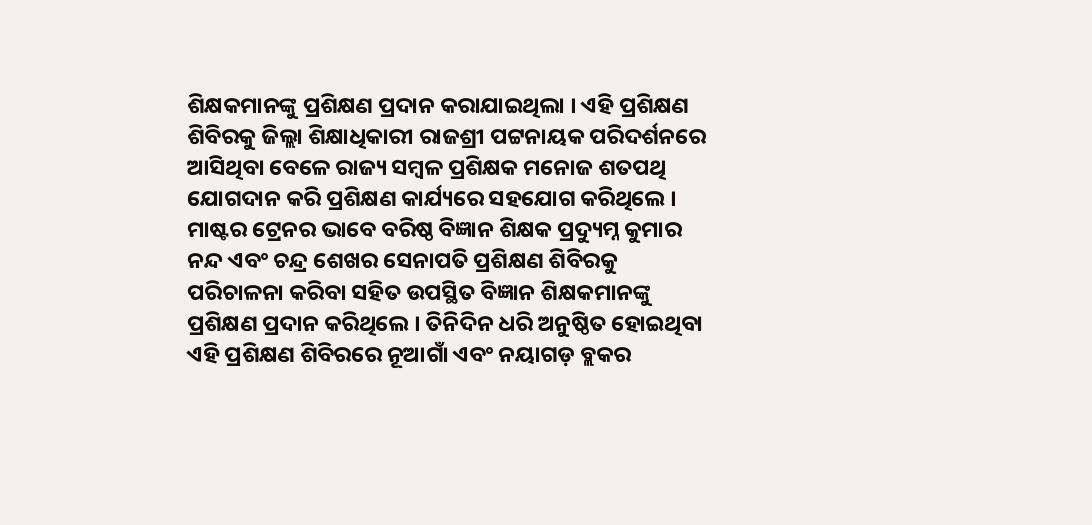ଶିକ୍ଷକମାନଙ୍କୁ ପ୍ରଶିକ୍ଷଣ ପ୍ରଦାନ କରାଯାଇଥିଲା । ଏହି ପ୍ରଶିକ୍ଷଣ ଶିବିରକୁ ଜିଲ୍ଲା ଶିକ୍ଷାଧିକାରୀ ରାଜଶ୍ରୀ ପଟ୍ଟନାୟକ ପରିଦର୍ଶନରେ ଆସିଥିବା ବେଳେ ରାଜ୍ୟ ସମ୍ବଳ ପ୍ରଶିକ୍ଷକ ମନୋଜ ଶତପଥି ଯୋଗଦାନ କରି ପ୍ରଶିକ୍ଷଣ କାର୍ଯ୍ୟରେ ସହଯୋଗ କରିଥିଲେ । ମାଷ୍ଟର ଟ୍ରେନର ଭାବେ ବରିଷ୍ଠ ବିଜ୍ଞାନ ଶିକ୍ଷକ ପ୍ରଦ୍ୟୁମ୍ନ କୁମାର ନନ୍ଦ ଏବଂ ଚନ୍ଦ୍ର ଶେଖର ସେନାପତି ପ୍ରଶିକ୍ଷଣ ଶିବିରକୁ ପରିଚାଳନା କରିବା ସହିତ ଉପସ୍ଥିତ ବିଜ୍ଞାନ ଶିକ୍ଷକମାନଙ୍କୁ ପ୍ରଶିକ୍ଷଣ ପ୍ରଦାନ କରିଥିଲେ । ତିନିଦିନ ଧରି ଅନୁଷ୍ଠିତ ହୋଇଥିବା ଏହି ପ୍ରଶିକ୍ଷଣ ଶିବିରରେ ନୂଆଗାଁ ଏବଂ ନୟାଗଡ଼ ବ୍ଲକର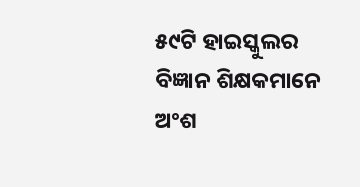୫୯ଟି ହାଇସ୍କୁଲର ବିଜ୍ଞାନ ଶିକ୍ଷକମାନେ ଅଂଶ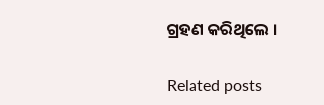ଗ୍ରହଣ କରିଥିଲେ ।

Related posts